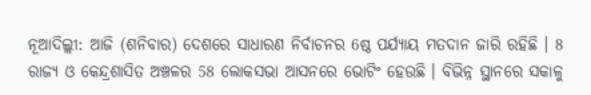ନୂଆଦିଲ୍ଲୀ: ଆଜି (ଶନିବାର) ଦେଶରେ ସାଧାରଣ ନିର୍ବାଚନର 6ଷ୍ଠ ପର୍ଯ୍ୟାୟ ମତଦାନ ଜାରି ରହିଛି । 8 ରାଜ୍ୟ ଓ କେନ୍ଦ୍ରଶାସିତ ଅଞ୍ଚଳର 58 ଲୋକସଭା ଆସନରେ ଭୋଟିଂ ହେଉଛି । ବିଭିନ୍ନ ସ୍ଥାନରେ ସକାଳୁ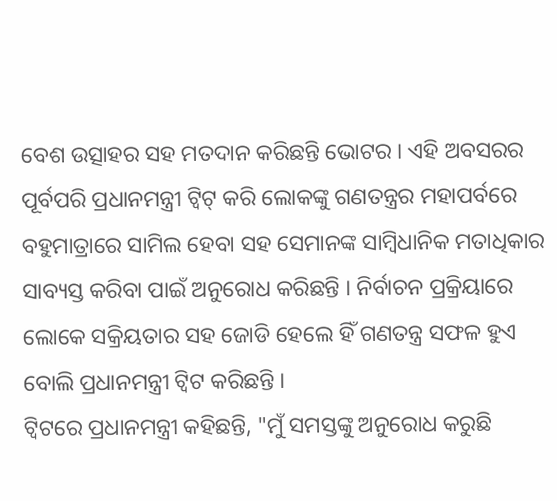ବେଶ ଉତ୍ସାହର ସହ ମତଦାନ କରିଛନ୍ତି ଭୋଟର । ଏହି ଅବସରର ପୂର୍ବପରି ପ୍ରଧାନମନ୍ତ୍ରୀ ଟ୍ବିଟ୍ କରି ଲୋକଙ୍କୁ ଗଣତନ୍ତ୍ରର ମହାପର୍ବରେ ବହୁମାତ୍ରାରେ ସାମିଲ ହେବା ସହ ସେମାନଙ୍କ ସାମ୍ବିଧାନିକ ମତାଧିକାର ସାବ୍ୟସ୍ତ କରିବା ପାଇଁ ଅନୁରୋଧ କରିଛନ୍ତି । ନିର୍ବାଚନ ପ୍ରକ୍ରିୟାରେ ଲୋକେ ସକ୍ରିୟତାର ସହ ଜୋଡି ହେଲେ ହିଁ ଗଣତନ୍ତ୍ର ସଫଳ ହୁଏ ବୋଲି ପ୍ରଧାନମନ୍ତ୍ରୀ ଟ୍ବିଟ କରିଛନ୍ତି ।
ଟ୍ବିଟରେ ପ୍ରଧାନମନ୍ତ୍ରୀ କହିଛନ୍ତି, "ମୁଁ ସମସ୍ତଙ୍କୁ ଅନୁରୋଧ କରୁଛି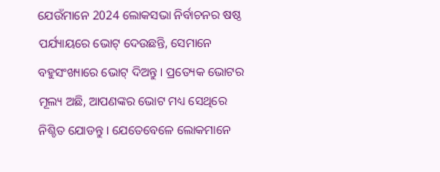ଯେଉଁମାନେ 2024 ଲୋକସଭା ନିର୍ବାଚନର ଷଷ୍ଠ ପର୍ଯ୍ୟାୟରେ ଭୋଟ୍ ଦେଉଛନ୍ତି, ସେମାନେ ବହୁସଂଖ୍ୟାରେ ଭୋଟ୍ ଦିଅନ୍ତୁ । ପ୍ରତ୍ୟେକ ଭୋଟର ମୂଲ୍ୟ ଅଛି, ଆପଣଙ୍କର ଭୋଟ ମଧ୍ୟ ସେଥିରେ ନିଶ୍ଚିତ ଯୋଡନ୍ତୁ । ଯେତେବେଳେ ଲୋକମାନେ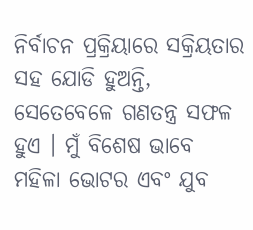ନିର୍ବାଚନ ପ୍ରକ୍ରିୟାରେ ସକ୍ରିୟତାର ସହ ଯୋଡି ହୁଅନ୍ତି, ସେତେବେଳେ ଗଣତନ୍ତ୍ର ସଫଳ ହୁଏ । ମୁଁ ବିଶେଷ ଭାବେ ମହିଳା ଭୋଟର ଏବଂ ଯୁବ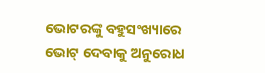ଭୋଟରଙ୍କୁ ବହୁସଂଖ୍ୟାରେ ଭୋଟ୍ ଦେବାକୁ ଅନୁରୋଧ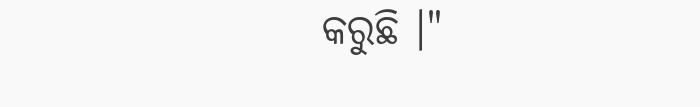କରୁଛି ।"